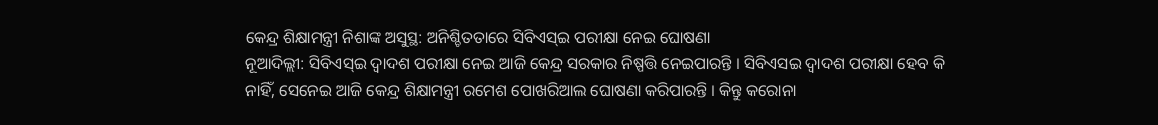କେନ୍ଦ୍ର ଶିକ୍ଷାମନ୍ତ୍ରୀ ନିଶାଙ୍କ ଅସୁସ୍ଥ: ଅନିଶ୍ଚିତତାରେ ସିବିଏସ୍ଇ ପରୀକ୍ଷା ନେଇ ଘୋଷଣା
ନୂଆଦିଲ୍ଲୀ: ସିବିଏସ୍ଇ ଦ୍ବାଦଶ ପରୀକ୍ଷା ନେଇ ଆଜି କେନ୍ଦ୍ର ସରକାର ନିଷ୍ପତ୍ତି ନେଇପାରନ୍ତି । ସିବିଏସଇ ଦ୍ବାଦଶ ପରୀକ୍ଷା ହେବ କି ନାହିଁ, ସେନେଇ ଆଜି କେନ୍ଦ୍ର ଶିକ୍ଷାମନ୍ତ୍ରୀ ରମେଶ ପୋଖରିଆଲ ଘୋଷଣା କରିପାରନ୍ତି । କିନ୍ତୁ କରୋନା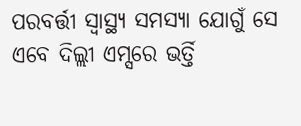ପରବର୍ତ୍ତୀ ସ୍ୱାସ୍ଥ୍ୟ ସମସ୍ୟା ଯୋଗୁଁ ସେ ଏବେ ଦିଲ୍ଲୀ ଏମ୍ସରେ ଭର୍ତ୍ତି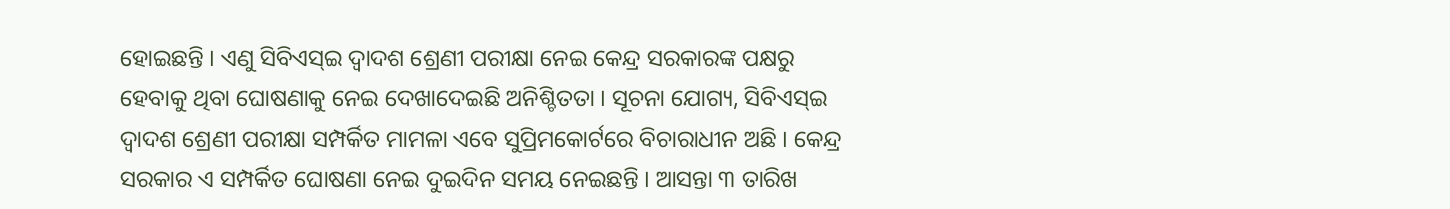ହୋଇଛନ୍ତି । ଏଣୁ ସିବିଏସ୍ଇ ଦ୍ୱାଦଶ ଶ୍ରେଣୀ ପରୀକ୍ଷା ନେଇ କେନ୍ଦ୍ର ସରକାରଙ୍କ ପକ୍ଷରୁ ହେବାକୁ ଥିବା ଘୋଷଣାକୁ ନେଇ ଦେଖାଦେଇଛି ଅନିଶ୍ଚିତତା । ସୂଚନା ଯୋଗ୍ୟ, ସିବିଏସ୍ଇ ଦ୍ୱାଦଶ ଶ୍ରେଣୀ ପରୀକ୍ଷା ସମ୍ପର୍କିତ ମାମଳା ଏବେ ସୁପ୍ରିମକୋର୍ଟରେ ବିଚାରାଧୀନ ଅଛି । କେନ୍ଦ୍ର ସରକାର ଏ ସମ୍ପର୍କିତ ଘୋଷଣା ନେଇ ଦୁଇଦିନ ସମୟ ନେଇଛନ୍ତି । ଆସନ୍ତା ୩ ତାରିଖ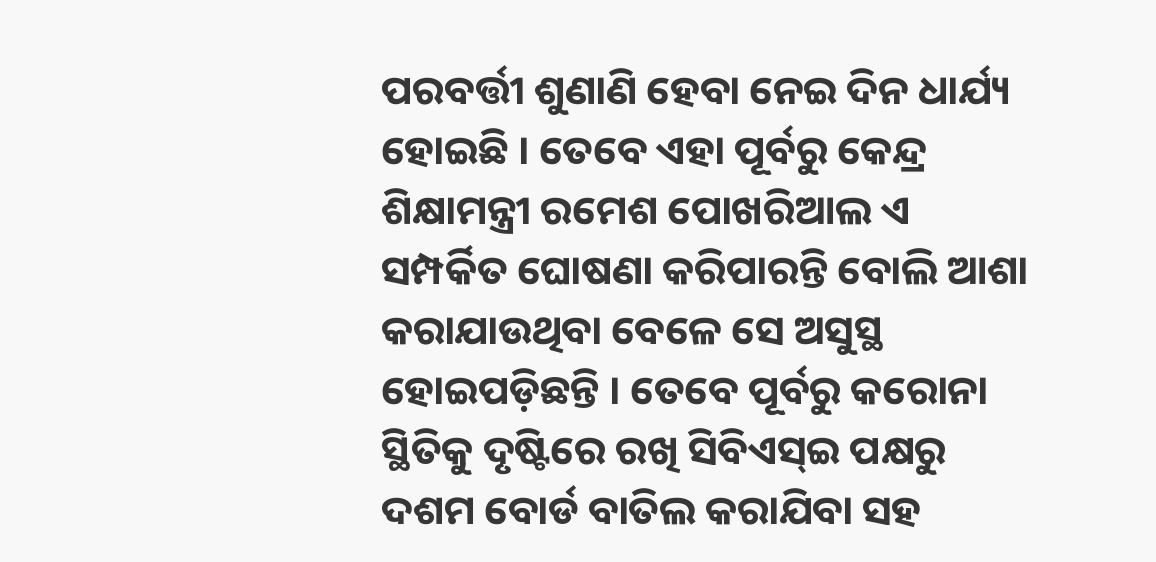ପରବର୍ତ୍ତୀ ଶୁଣାଣି ହେବା ନେଇ ଦିନ ଧାର୍ଯ୍ୟ ହୋଇଛି । ତେବେ ଏହା ପୂର୍ବରୁ କେନ୍ଦ୍ର ଶିକ୍ଷାମନ୍ତ୍ରୀ ରମେଶ ପୋଖରିଆଲ ଏ ସମ୍ପର୍କିତ ଘୋଷଣା କରିପାରନ୍ତି ବୋଲି ଆଶା କରାଯାଉଥିବା ବେଳେ ସେ ଅସୁସ୍ଥ ହୋଇପଡ଼ିଛନ୍ତି । ତେବେ ପୂର୍ବରୁ କରୋନା ସ୍ଥିତିକୁ ଦୃଷ୍ଟିରେ ରଖି ସିବିଏସ୍ଇ ପକ୍ଷରୁ ଦଶମ ବୋର୍ଡ ବାତିଲ କରାଯିବା ସହ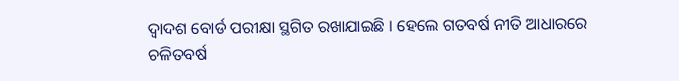ଦ୍ବାଦଶ ବୋର୍ଡ ପରୀକ୍ଷା ସ୍ଥଗିତ ରଖାଯାଇଛି । ହେଲେ ଗତବର୍ଷ ନୀତି ଆଧାରରେ ଚଳିତବର୍ଷ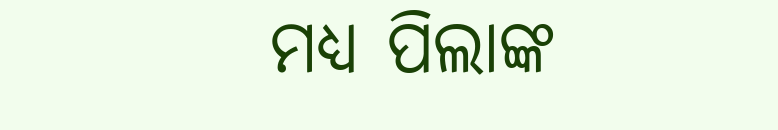ମଧ୍ୟ ପିଲାଙ୍କ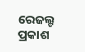ରେଜଲ୍ଟ ପ୍ରକାଶ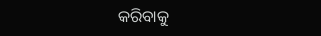କରିବାକୁ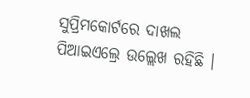ସୁପ୍ରିମକୋର୍ଟରେ ଦାଖଲ ପିଆଇଏଲ୍ରେ ଉଲ୍ଲେଖ ରହିଛି ।